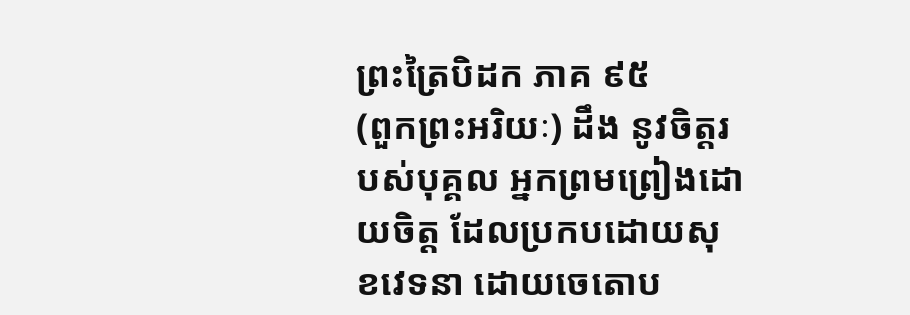ព្រះត្រៃបិដក ភាគ ៩៥
(ពួកព្រះអរិយៈ) ដឹង នូវចិត្តរបស់បុគ្គល អ្នកព្រមព្រៀងដោយចិត្ត ដែលប្រកបដោយសុខវេទនា ដោយចេតោប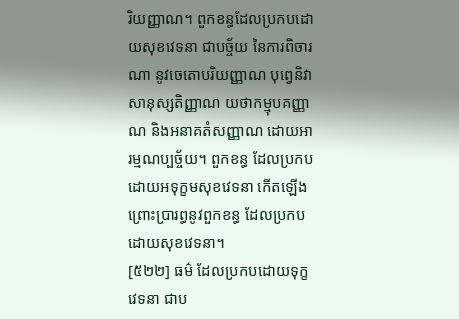រិយញ្ញាណ។ ពួកខន្ធដែលប្រកបដោយសុខវេទនា ជាបច្ច័យ នៃការពិចារណា នូវចេតោបរិយញ្ញាណ បុពេ្វនិវាសានុស្សតិញ្ញាណ យថាកម្មុបគញ្ញាណ និងអនាគតំសញ្ញាណ ដោយអារម្មណប្បច្ច័យ។ ពួកខន្ធ ដែលប្រកបដោយអទុក្ខមសុខវេទនា កើតឡើង ព្រោះប្រារព្ធនូវពួកខន្ធ ដែលប្រកបដោយសុខវេទនា។
[៥២២] ធម៌ ដែលប្រកបដោយទុក្ខវេទនា ជាប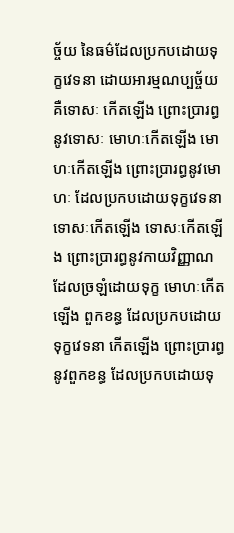ច្ច័យ នៃធម៌ដែលប្រកបដោយទុក្ខវេទនា ដោយអារម្មណប្បច្ច័យ គឺទោសៈ កើតឡើង ព្រោះប្រារព្ធនូវទោសៈ មោហៈកើតឡើង មោហៈកើតឡើង ព្រោះប្រារព្ធនូវមោហៈ ដែលប្រកបដោយទុក្ខវេទនា ទោសៈកើតឡើង ទោសៈកើតឡើង ព្រោះប្រារព្ធនូវកាយវិញ្ញាណ ដែលច្រឡំដោយទុក្ខ មោហៈកើតឡើង ពួកខន្ធ ដែលប្រកបដោយទុក្ខវេទនា កើតឡើង ព្រោះប្រារព្ធនូវពួកខន្ធ ដែលប្រកបដោយទុ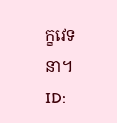ក្ខវេទនា។
ID: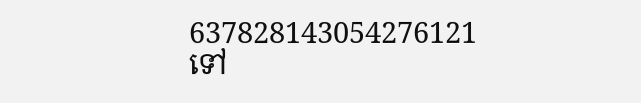637828143054276121
ទៅ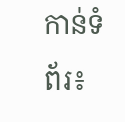កាន់ទំព័រ៖